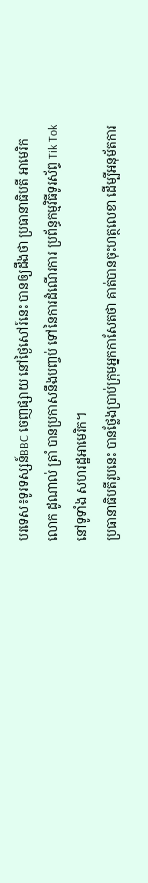បរទេស៖ទូរទស្សន៍BBC ចេញផ្សាយ នៅថ្ងៃសៅរ៍នេះ បានឲ្យដឹងថា ប្រធានាធិបតី អាមេរិក លោក ដូណាល់ ត្រាំ បានប្រកាសនឹងបញ្ចប់ ទៅនៃការដំណើរការ ប្រព័ន្ធកម្មវិធីទូរស័ព្ទ Tik Tok នៅទូទាំង សហរដ្ឋអាមេរិក។
ប្រធានាធិបតីរូបនេះ បានថ្លែងប្រាប់ក្រុមអ្នកកាសែតថា គាត់បានចុះហត្ថលេខា ដើម្បីអនុម័តការ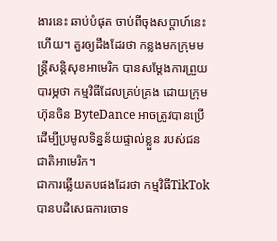ងារនេះ ឆាប់បំផុត ចាប់ពីចុងសប្តាហ៍នេះហើយ។ គួរឲ្យដឹងដែរថា កន្លងមកក្រុមមន្ត្រីសន្តិសុខអាមេរិក បានសម្តែងការព្រួយបារម្ភថា កម្មវិធីដែលគ្រប់គ្រង ដោយក្រុមហ៊ុនចិន ByteDance អាចត្រូវបានប្រើ ដើម្បីប្រមូលទិន្នន័យផ្ទាល់ខ្លួន របស់ជនជាតិអាមេរិក។
ជាការឆ្លើយតបផងដែរថា កម្មវិធីTikTok បានបដិសេធការចោទ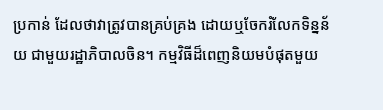ប្រកាន់ ដែលថាវាត្រូវបានគ្រប់គ្រង ដោយឬចែករំលែកទិន្នន័យ ជាមួយរដ្ឋាភិបាលចិន។ កម្មវិធីដ៏ពេញនិយមបំផុតមួយ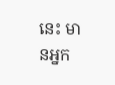នេះ មានអ្នក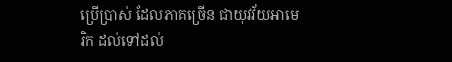ប្រើប្រាស់ ដែលភាគច្រើន ជាយុវវ័យអាមេរិក ដល់ទៅដល់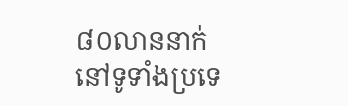៨០លាននាក់ នៅទូទាំងប្រទេ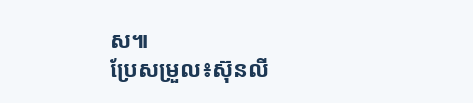ស៕
ប្រែសម្រួល៖ស៊ុនលី